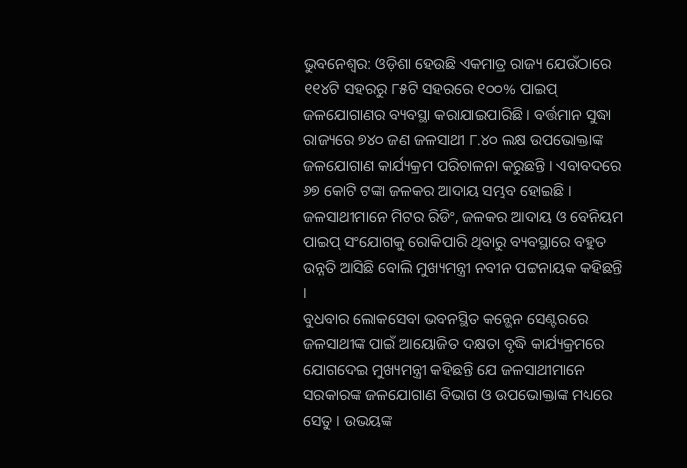ଭୁବନେଶ୍ୱର: ଓଡ଼ିଶା ହେଉଛି ଏକମାତ୍ର ରାଜ୍ୟ ଯେଉଁଠାରେ ୧୧୪ଟି ସହରରୁ ୮୫ଟି ସହରରେ ୧୦୦% ପାଇପ୍ ଜଳଯୋଗାଣର ବ୍ୟବସ୍ଥା କରାଯାଇପାରିଛି । ବର୍ତ୍ତମାନ ସୁଦ୍ଧା ରାଜ୍ୟରେ ୭୪୦ ଜଣ ଜଳସାଥୀ ୮.୪୦ ଲକ୍ଷ ଉପଭୋକ୍ତାଙ୍କ ଜଳଯୋଗାଣ କାର୍ଯ୍ୟକ୍ରମ ପରିଚାଳନା କରୁଛନ୍ତି । ଏବାବଦରେ ୬୭ କୋଟି ଟଙ୍କା ଜଳକର ଆଦାୟ ସମ୍ଭବ ହୋଇଛି । ଜଳସାଥୀମାନେ ମିଟର ରିଡିଂ, ଜଳକର ଆଦାୟ ଓ ବେନିୟମ ପାଇପ୍ ସଂଯୋଗକୁ ରୋକିପାରି ଥିବାରୁ ବ୍ୟବସ୍ଥାରେ ବହୁତ ଉନ୍ନତି ଆସିଛି ବୋଲି ମୁଖ୍ୟମନ୍ତ୍ରୀ ନବୀନ ପଟ୍ଟନାୟକ କହିଛନ୍ତି ।
ବୁଧବାର ଲୋକସେବା ଭବନସ୍ଥିତ କନ୍ଭେନ ସେଣ୍ଟରରେ ଜଳସାଥୀଙ୍କ ପାଇଁ ଆୟୋଜିତ ଦକ୍ଷତା ବୃଦ୍ଧି କାର୍ଯ୍ୟକ୍ରମରେ ଯୋଗଦେଇ ମୁଖ୍ୟମନ୍ତ୍ରୀ କହିଛନ୍ତି ଯେ ଜଳସାଥୀମାନେ ସରକାରଙ୍କ ଜଳଯୋଗାଣ ବିଭାଗ ଓ ଉପଭୋକ୍ତାଙ୍କ ମଧ୍ୟରେ ସେତୁ । ଉଭୟଙ୍କ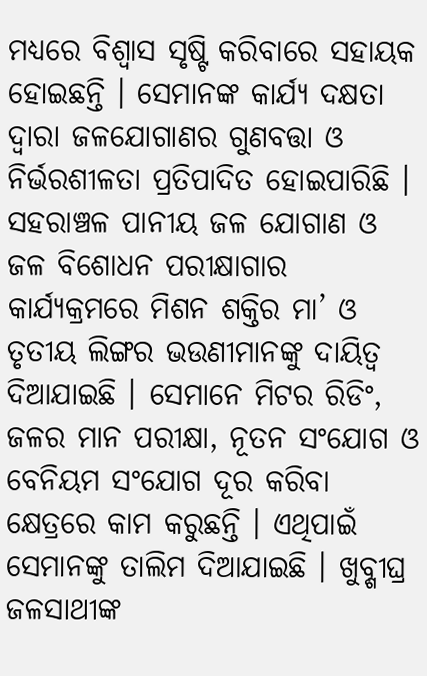ମଧ୍ୟରେ ବିଶ୍ୱାସ ସୃଷ୍ଟି କରିବାରେ ସହାୟକ ହୋଇଛନ୍ତି । ସେମାନଙ୍କ କାର୍ଯ୍ୟ ଦକ୍ଷତା ଦ୍ୱାରା ଜଳଯୋଗାଣର ଗୁଣବତ୍ତା ଓ ନିର୍ଭରଶୀଳତା ପ୍ରତିପାଦିତ ହୋଇପାରିଛି । ସହରାଞ୍ଚଳ ପାନୀୟ ଜଳ ଯୋଗାଣ ଓ ଜଳ ବିଶୋଧନ ପରୀକ୍ଷାଗାର କାର୍ଯ୍ୟକ୍ରମରେ ମିଶନ ଶକ୍ତିର ମା’ ଓ ତୃତୀୟ ଲିଙ୍ଗର ଭଉଣୀମାନଙ୍କୁ ଦାୟିତ୍ୱ ଦିଆଯାଇଛି । ସେମାନେ ମିଟର ରିଡିଂ, ଜଳର ମାନ ପରୀକ୍ଷା, ନୂତନ ସଂଯୋଗ ଓ ବେନିୟମ ସଂଯୋଗ ଦୂର କରିବା କ୍ଷେତ୍ରରେ କାମ କରୁଛନ୍ତି । ଏଥିପାଇଁ ସେମାନଙ୍କୁ ତାଲିମ ଦିଆଯାଇଛି । ଖୁବ୍ଶୀଘ୍ର ଜଳସାଥୀଙ୍କ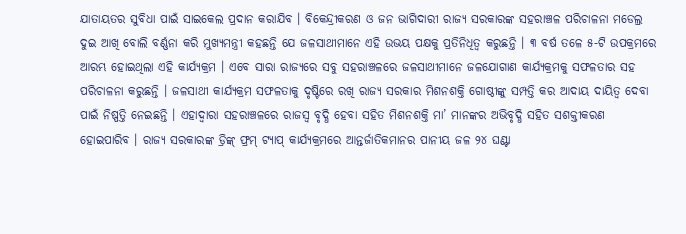ଯାତାୟତର ସୁବିଧା ପାଇଁ ସାଇକେଲ ପ୍ରଦାନ କରାଯିବ । ବିକେନ୍ଦ୍ରୀକରଣ ଓ ଜନ ଭାଗିଦାରୀ ରାଜ୍ୟ ସରକାରଙ୍କ ସହରାଞ୍ଚଳ ପରିଚାଳନା ମଡେଲ୍ର ଦୁଇ ଆଖି ବୋଲି ବର୍ଣ୍ଣନା କରି ମୁଖ୍ୟମନ୍ତ୍ରୀ କହଛନ୍ତି ଯେ ଜଳସାଥୀମାନେ ଏହି ଉଭୟ ପକ୍ଷକୁ ପ୍ରତିନିଧିତ୍ୱ କରୁଛନ୍ତି । ୩ ବର୍ଷ ତଳେ ୫-ଟି ଉପକ୍ରମରେ ଆରମ୍ଭ ହୋଇଥିଲା ଏହି କାର୍ଯ୍ୟକ୍ରମ । ଏବେ ସାରା ରାଜ୍ୟରେ ସବୁ ସହରାଞ୍ଚଳରେ ଜଳସାଥୀମାନେ ଜଳଯୋଗାଣ କାର୍ଯ୍ୟକ୍ରମକୁ ସଫଳତାର ସହ ପରିଚାଳନା କରୁଛନ୍ତି । ଜଳସାଥୀ କାର୍ଯ୍ୟକ୍ରମ ସଫଳତାକୁ ଦୃଷ୍ଟିରେ ରଖି ରାଜ୍ୟ ସରକାର ମିଶନଶକ୍ତି ଗୋଷ୍ଠୀଙ୍କୁ ସମ୍ପତ୍ତି କର ଆଦାୟ ଦାୟିତ୍ୱ ଦେବା ପାଇଁ ନିଷ୍ପତ୍ତି ନେଇଛନ୍ତି । ଏହାଦ୍ୱାରା ସହରାଞ୍ଚଳରେ ରାଜସ୍ୱ ବୃଦ୍ଧି ହେବା ସହିତ ମିଶନଶକ୍ତି ମା’ ମାନଙ୍କର ଅଭିବୃଦ୍ଧି ସହିତ ସଶକ୍ତୀକରଣ ହୋଇପାରିବ । ରାଜ୍ୟ ସରକାରଙ୍କ ଡ୍ରିଙ୍କ୍ ଫ୍ରମ୍ ଟ୍ୟାପ୍ କାର୍ଯ୍ୟକ୍ରମରେ ଆନ୍ତର୍ଜାତିକମାନର ପାନୀୟ ଜଳ ୨୪ ଘଣ୍ଟା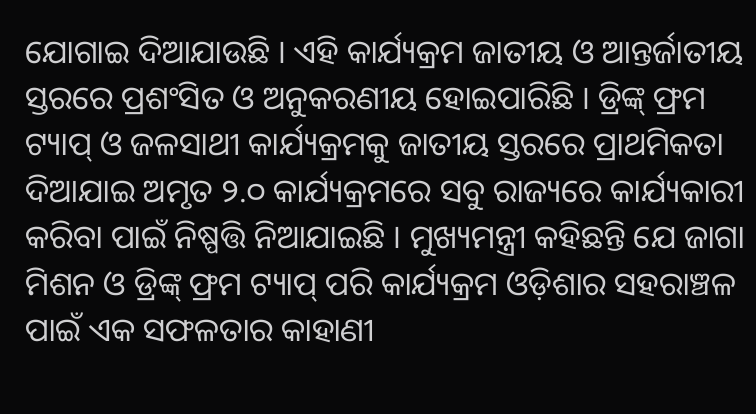ଯୋଗାଇ ଦିଆଯାଉଛି । ଏହି କାର୍ଯ୍ୟକ୍ରମ ଜାତୀୟ ଓ ଆନ୍ତର୍ଜାତୀୟ ସ୍ତରରେ ପ୍ରଶଂସିତ ଓ ଅନୁକରଣୀୟ ହୋଇପାରିଛି । ଡ୍ରିଙ୍କ୍ ଫ୍ରମ ଟ୍ୟାପ୍ ଓ ଜଳସାଥୀ କାର୍ଯ୍ୟକ୍ରମକୁ ଜାତୀୟ ସ୍ତରରେ ପ୍ରାଥମିକତା ଦିଆଯାଇ ଅମୃତ ୨.୦ କାର୍ଯ୍ୟକ୍ରମରେ ସବୁ ରାଜ୍ୟରେ କାର୍ଯ୍ୟକାରୀ କରିବା ପାଇଁ ନିଷ୍ପତ୍ତି ନିଆଯାଇଛି । ମୁଖ୍ୟମନ୍ତ୍ରୀ କହିଛନ୍ତି ଯେ ଜାଗା ମିଶନ ଓ ଡ୍ରିଙ୍କ୍ ଫ୍ରମ ଟ୍ୟାପ୍ ପରି କାର୍ଯ୍ୟକ୍ରମ ଓଡ଼ିଶାର ସହରାଞ୍ଚଳ ପାଇଁ ଏକ ସଫଳତାର କାହାଣୀ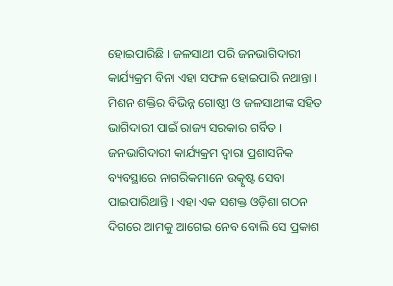ହୋଇପାରିଛି । ଜଳସାଥୀ ପରି ଜନଭାଗିଦାରୀ କାର୍ଯ୍ୟକ୍ରମ ବିନା ଏହା ସଫଳ ହୋଇପାରି ନଥାନ୍ତା । ମିଶନ ଶକ୍ତିର ବିଭିନ୍ନ ଗୋଷ୍ଠୀ ଓ ଜଳସାଥୀଙ୍କ ସହିତ ଭାଗିଦାରୀ ପାଇଁ ରାଜ୍ୟ ସରକାର ଗର୍ବିତ । ଜନଭାଗିଦାରୀ କାର୍ଯ୍ୟକ୍ରମ ଦ୍ୱାରା ପ୍ରଶାସନିକ ବ୍ୟବସ୍ଥାରେ ନାଗରିକମାନେ ଉତ୍କୃଷ୍ଟ ସେବା ପାଇପାରିଥାନ୍ତି । ଏହା ଏକ ସଶକ୍ତ ଓଡ଼ିଶା ଗଠନ ଦିଗରେ ଆମକୁ ଆଗେଇ ନେବ ବୋଲି ସେ ପ୍ରକାଶ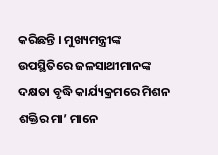କରିଛନ୍ତି । ମୁଖ୍ୟମନ୍ତ୍ରୀଙ୍କ ଉପସ୍ଥିତିରେ ଜଳସାଥୀମାନଙ୍କ ଦକ୍ଷତା ବୃଦ୍ଧି କାର୍ଯ୍ୟକ୍ରମରେ ମିଶନ ଶକ୍ତିର ମା’ ମାନେ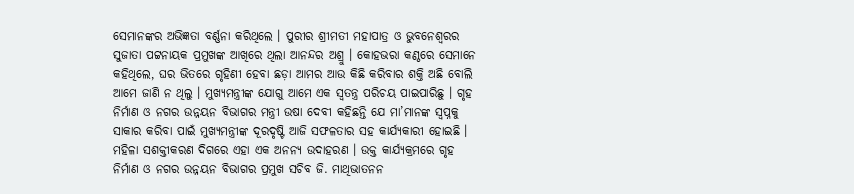ସେମାନଙ୍କର ଅଭିଜ୍ଞତା ବର୍ଣ୍ଣନା କରିଥିଲେ । ପୁରୀର ଶ୍ରୀମତୀ ମହାପାତ୍ର ଓ ଭୁବନେଶ୍ୱରର ସୁଜାତା ପଟ୍ଟନାୟକ ପ୍ରମୁଖଙ୍କ ଆଖିରେ ଥିଲା ଆନନ୍ଦର ଅଶ୍ରୁ । କୋହଭରା କଣ୍ଠରେ ସେମାନେ କହିଥିଲେ, ଘର ଭିତରେ ଗୃହିଣୀ ହେବା ଛଡ଼ା ଆମର ଆଉ କିଛି କରିବାର ଶକ୍ତି ଅଛି ବୋଲି ଆମେ ଜାଣି ନ ଥିଲୁ । ମୁଖ୍ୟମନ୍ତ୍ରୀଙ୍କ ଯୋଗୁ ଆମେ ଏକ ସ୍ୱତନ୍ତ୍ର ପରିଚୟ ପାଇପାରିଛୁ । ଗୃହ ନିର୍ମାଣ ଓ ନଗର ଉନ୍ନୟନ ବିଭାଗର ମନ୍ତ୍ରୀ ଉଷା ଦେବୀ କହିଛନ୍ତି ଯେ ମା’ମାନଙ୍କ ସ୍ୱପ୍ନକୁ ସାକାର କରିବା ପାଇଁ ମୁଖ୍ୟମନ୍ତ୍ରୀଙ୍କ ଦୂରଦୃଷ୍ଟି ଆଜି ସଫଳତାର ସହ କାର୍ଯ୍ୟକାରୀ ହୋଇଛି । ମହିଳା ସଶକ୍ତୀକରଣ ଦିଗରେ ଏହା ଏକ ଅନନ୍ୟ ଉଦାହରଣ । ଉକ୍ତ କାର୍ଯ୍ୟକ୍ରମରେ ଗୃହ ନିର୍ମାଣ ଓ ନଗର ଉନ୍ନୟନ ବିଭାଗର ପ୍ରମୁଖ ସଚିବ ଜି. ମାଥିଭାତନନ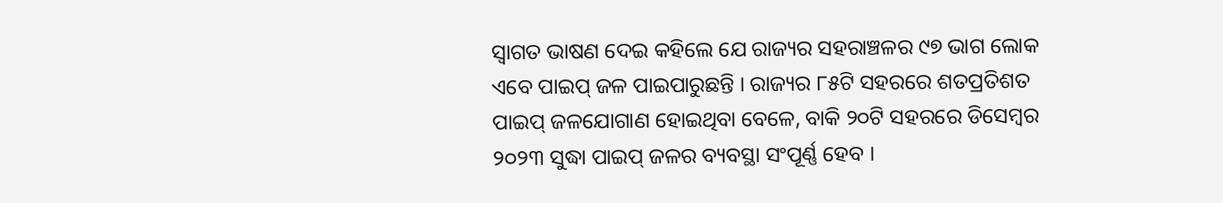ସ୍ୱାଗତ ଭାଷଣ ଦେଇ କହିଲେ ଯେ ରାଜ୍ୟର ସହରାଞ୍ଚଳର ୯୭ ଭାଗ ଲୋକ ଏବେ ପାଇପ୍ ଜଳ ପାଇପାରୁଛନ୍ତି । ରାଜ୍ୟର ୮୫ଟି ସହରରେ ଶତପ୍ରତିଶତ ପାଇପ୍ ଜଳଯୋଗାଣ ହୋଇଥିବା ବେଳେ, ବାକି ୨୦ଟି ସହରରେ ଡିସେମ୍ବର ୨୦୨୩ ସୁଦ୍ଧା ପାଇପ୍ ଜଳର ବ୍ୟବସ୍ଥା ସଂପୂର୍ଣ୍ଣ ହେବ ।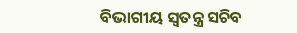ବିଭାଗୀୟ ସ୍ୱତନ୍ତ୍ର ସଚିବ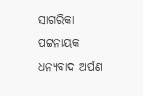ସାଗରିକା ପଟ୍ଟନାୟକ ଧନ୍ୟବାଦ ଅର୍ପଣ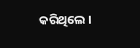କରିଥିଲେ ।